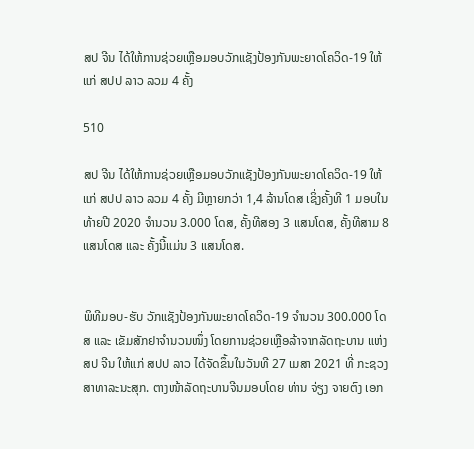ສປ ຈີນ ໄດ້ໃຫ້ການຊ່ວຍເຫຼືອມອບວັກແຊັງປ້ອງກັນພະຍາດໂຄວິດ-19 ໃຫ້ແກ່ ສປປ ລາວ ລວມ 4 ຄັ້ງ

510

ສປ ຈີນ ໄດ້ໃຫ້ການຊ່ວຍເຫຼືອມອບວັກແຊັງປ້ອງກັນພະຍາດໂຄວິດ-19 ໃຫ້ແກ່ ສປປ ລາວ ລວມ 4 ຄັ້ງ ມີຫຼາຍກວ່າ 1,4 ລ້ານໂດສ ເຊິ່ງຄັ້ງທີ 1 ມອບໃນທ້າຍປີ 2020 ຈຳນວນ 3.000 ໂດສ, ຄັ້ງທີສອງ 3 ແສນໂດສ, ຄັ້ງທີສາມ 8 ແສນໂດສ ແລະ ຄັ້ງນີ້ແມ່ນ 3 ແສນໂດສ.


ພິທີມອບ-ຮັບ ວັກແຊັງປ້ອງກັນພະຍາດໂຄວິດ-19 ຈຳນວນ 300.000 ໂດສ ແລະ ເຂັມສັກຢາຈຳນວນໜຶ່ງ ໂດຍການຊ່ວຍເຫຼືອລ້າຈາກລັດຖະບານ ແຫ່ງ ສປ ຈີນ ໃຫ້ແກ່ ສປປ ລາວ ໄດ້ຈັດຂຶ້ນໃນວັນທີ 27 ເມສາ 2021 ທີ່ ກະຊວງສາທາລະນະສຸກ. ຕາງໜ້າລັດຖະບານຈີນມອບໂດຍ ທ່ານ ຈ່ຽງ ຈາຍຕົງ ເອກ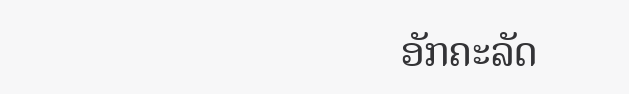ອັກຄະລັດ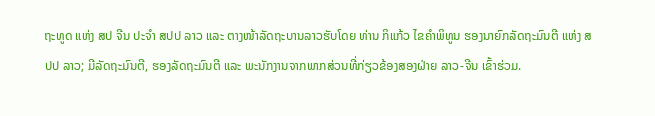ຖະທູດ ແຫ່ງ ສປ ຈີນ ປະຈຳ ສປປ ລາວ ແລະ ຕາງໜ້າລັດຖະບານລາວຮັບໂດຍ ທ່ານ ກິແກ້ວ ໄຂຄຳພິທູນ ຮອງນາຍົກລັດຖະມົນຕີ ແຫ່ງ ສປປ ລາວ; ມີລັດຖະມົນຕີ, ຮອງລັດຖະມົນຕີ ແລະ ພະນັກງານຈາກພາກສ່ວນທີ່ກ່ຽວຂ້ອງສອງຝ່າຍ ລາວ-ຈີນ ເຂົ້າຮ່ວມ.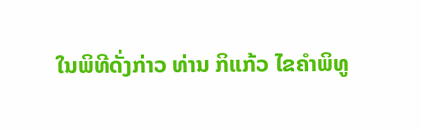ໃນພິທີດັ່ງກ່າວ ທ່ານ ກິແກ້ວ ໄຂຄຳພິທູ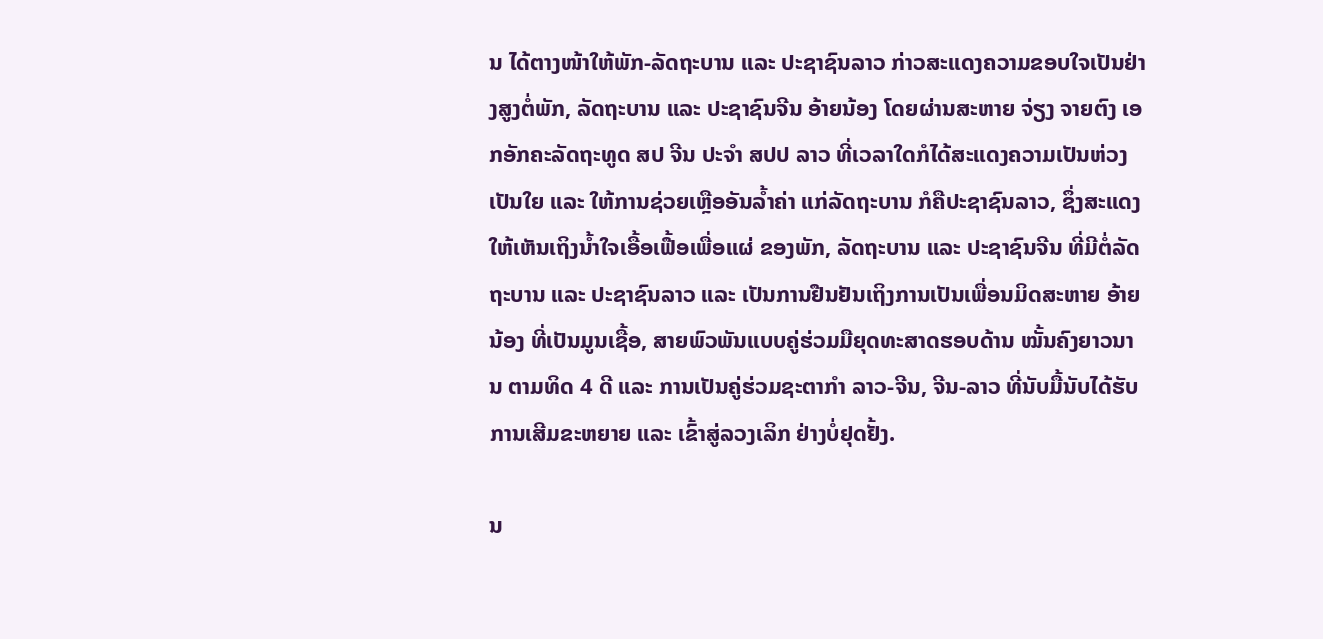ນ ໄດ້ຕາງໜ້າໃຫ້ພັກ-ລັດຖະບານ ແລະ ປະຊາຊົນລາວ ກ່າວສະແດງຄວາມຂອບໃຈເປັນຢ່າງສູງຕໍ່ພັກ, ລັດຖະບານ ແລະ ປະຊາຊົນຈີນ ອ້າຍນ້ອງ ໂດຍຜ່ານສະຫາຍ ຈ່ຽງ ຈາຍຕົງ ເອກອັກຄະລັດຖະທູດ ສປ ຈີນ ປະຈຳ ສປປ ລາວ ທີ່ເວລາໃດກໍໄດ້ສະແດງຄວາມເປັນຫ່ວງເປັນໃຍ ແລະ ໃຫ້ການຊ່ວຍເຫຼືອອັນລໍ້າຄ່າ ແກ່ລັດຖະບານ ກໍຄືປະຊາຊົນລາວ, ຊຶ່ງສະແດງໃຫ້ເຫັນເຖິງນໍ້າໃຈເອື້ອເຟື້ອເພື່ອແຜ່ ຂອງພັກ, ລັດຖະບານ ແລະ ປະຊາຊົນຈີນ ທີ່ມີຕໍ່ລັດຖະບານ ແລະ ປະຊາຊົນລາວ ແລະ ເປັນການຢືນຢັນເຖິງການເປັນເພື່ອນມິດສະຫາຍ ອ້າຍນ້ອງ ທີ່ເປັນມູນເຊື້ອ, ສາຍພົວພັນແບບຄູ່ຮ່ວມມືຍຸດທະສາດຮອບດ້ານ ໝັ້ນຄົງຍາວນານ ຕາມທິດ 4 ດີ ແລະ ການເປັນຄູ່ຮ່ວມຊະຕາກໍາ ລາວ-ຈີນ, ຈີນ-ລາວ ທີ່ນັບມື້ນັບໄດ້ຮັບການເສີມຂະຫຍາຍ ແລະ ເຂົ້າສູ່ລວງເລິກ ຢ່າງບໍ່ຢຸດຢັ້ງ.

ນ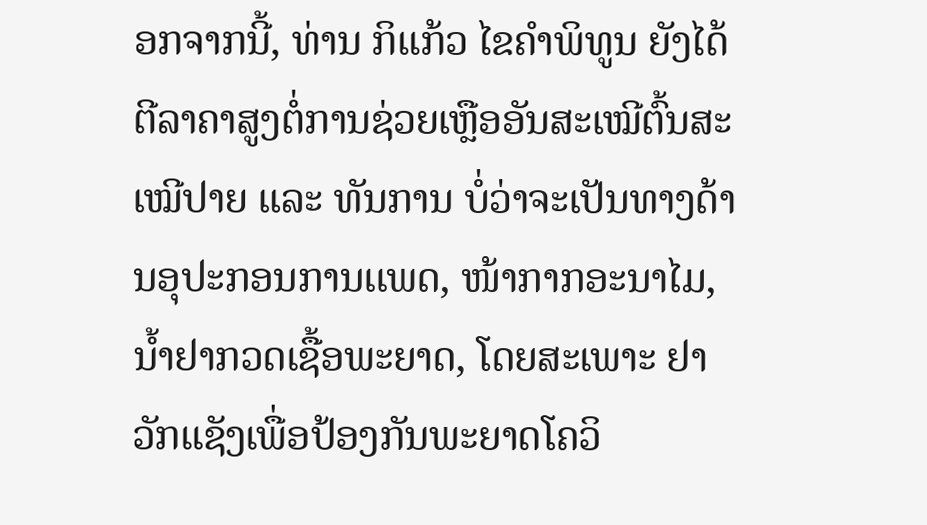ອກຈາກນີ້, ທ່ານ ກິແກ້ວ ໄຂຄຳພິທູນ ຍັງໄດ້ຕີລາຄາສູງຕໍ່ການຊ່ວຍເຫຼືອອັນສະເໝີຕົ້ນສະເໝີປາຍ ແລະ ທັນການ ບໍ່ວ່າຈະເປັນທາງດ້ານອຸປະກອນການເເພດ, ໜ້າກາກອະນາໄມ, ນໍ້າຢາກວດເຊື້ອພະຍາດ, ໂດຍສະເພາະ ຢາວັກແຊັງເພື່ອປ້ອງກັນພະຍາດໂຄວິ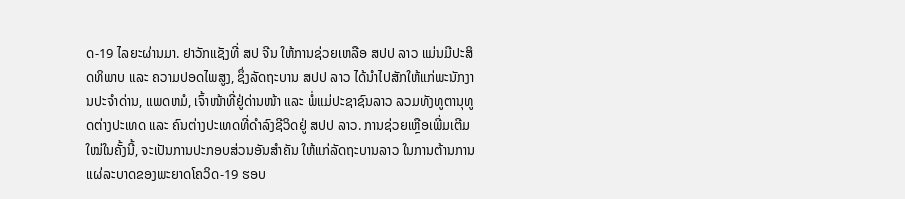ດ-19 ໄລຍະຜ່ານມາ. ຢາວັກແຊັງທີ່ ສປ ຈີນ ໃຫ້ການຊ່ວຍເຫລືອ ສປປ ລາວ ແມ່ນມີປະສິດທິພາບ ແລະ ຄວາມປອດໄພສູງ, ຊຶ່ງລັດຖະບານ ສປປ ລາວ ໄດ້ນຳໄປສັກໃຫ້ແກ່ພະນັກງານປະຈຳດ່ານ, ແພດຫມໍ, ເຈົ້າໜ້າທີ່ຢູ່ດ່ານໜ້າ ແລະ ພໍ່ແມ່ປະຊາຊົນລາວ ລວມທັງທູຕານຸທູດຕ່າງປະເທດ ແລະ ຄົນຕ່າງປະເທດທີ່ດຳລົງຊີວິດຢູ່ ສປປ ລາວ. ການຊ່ວຍເຫຼືອເພີ່ມເຕີມໃໝ່ໃນຄັ້ງນີ້, ຈະເປັນການປະກອບສ່ວນອັນສຳຄັນ ໃຫ້ແກ່ລັດຖະບານລາວ ໃນການຕ້ານການແຜ່ລະບາດຂອງພະຍາດໂຄວິດ-19 ຮອບ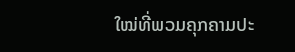ໃໝ່ທີ່ພວມຄຸກຄາມປະ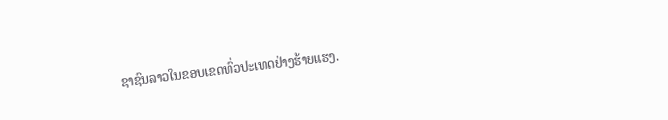ຊາຊົນລາວໃນຂອບເຂດທົ່ວປະເທດຢ່າງຮ້າຍແຮງ.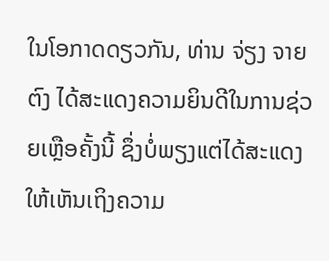ໃນໂອກາດດຽວກັນ, ທ່ານ ຈ່ຽງ ຈາຍຕົງ ໄດ້ສະແດງຄວາມຍິນດີໃນການຊ່ວຍເຫຼືອຄັ້ງນີ້ ຊຶ່ງບໍ່ພຽງແຕ່ໄດ້ສະແດງໃຫ້ເຫັນເຖິງຄວາມ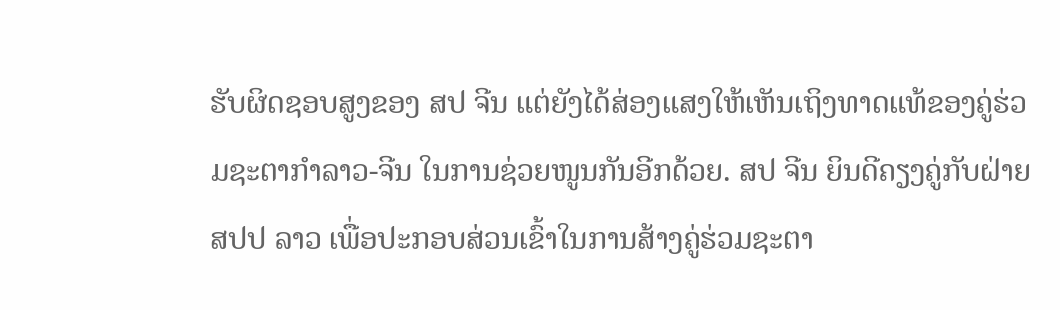ຮັບຜິດຊອບສູງຂອງ ສປ ຈີນ ແຕ່ຍັງໄດ້ສ່ອງແສງໃຫ້ເຫັນເຖິງທາດແທ້ຂອງຄູ່ຮ່ວມຊະຕາກໍາລາວ-ຈີນ ໃນການຊ່ວຍໜູນກັນອີກດ້ວຍ. ສປ ຈີນ ຍິນດີຄຽງຄູ່ກັບຝ່າຍ ສປປ ລາວ ເພື່ອປະກອບສ່ວນເຂົ້າໃນການສ້າງຄູ່ຮ່ວມຊະຕາ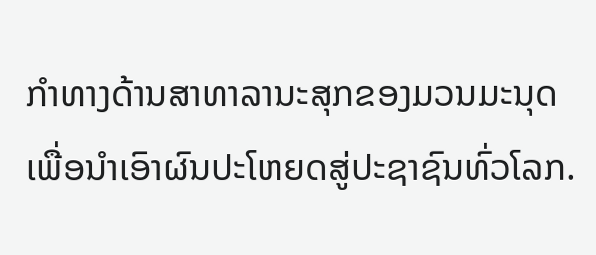ກໍາທາງດ້ານສາທາລານະສຸກຂອງມວນມະນຸດ ເພື່ອນໍາເອົາຜົນປະໂຫຍດສູ່ປະຊາຊົນທົ່ວໂລກ.